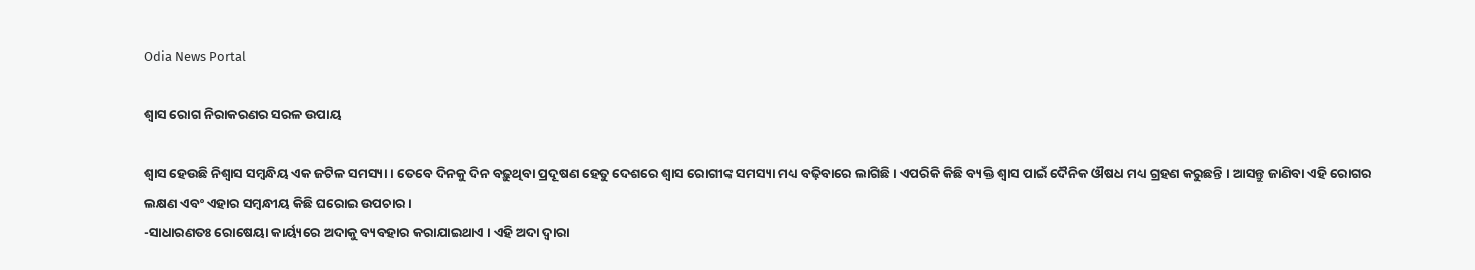Odia News Portal

ଶ୍ୱାସ ରୋଗ ନିରାକରଣର ସରଳ ଉପାୟ

ଶ୍ୱାସ ହେଉଛି ନିଶ୍ୱାସ ସମ୍ବନ୍ଧିୟ ଏକ ଜଟିଳ ସମସ୍ୟା । ତେବେ ଦିନକୁ ଦିନ ବଢ଼ୁଥିବା ପ୍ରଦୂଷଣ ହେତୁ ଦେଶରେ ଶ୍ୱାସ ରୋଗୀଙ୍କ ସମସ୍ୟା ମଧ୍ୟ ବଢ଼ିବାରେ ଲାଗିଛି। ଏପରିକି କିଛି ବ୍ୟକ୍ତି ଶ୍ୱାସ ପାଇଁ ଦୈନିକ ଔଷଧ ମଧ୍ୟ ଗ୍ରହଣ କରୁଛନ୍ତି । ଆସନ୍ତୁ ଜାଣିବା ଏହି ରୋଗର ଲକ୍ଷଣ ଏବଂ ଏହାର ସମ୍ବନ୍ଧୀୟ କିଛି ଘରୋଇ ଉପଚାର।
-ସାଧାରଣତଃ ରୋଷେୟା କାର୍ୟ୍ୟରେ ଅଦାକୁ ବ୍ୟବହାର କରାଯାଇଥାଏ । ଏହି ଅଦା ଦ୍ୱାରା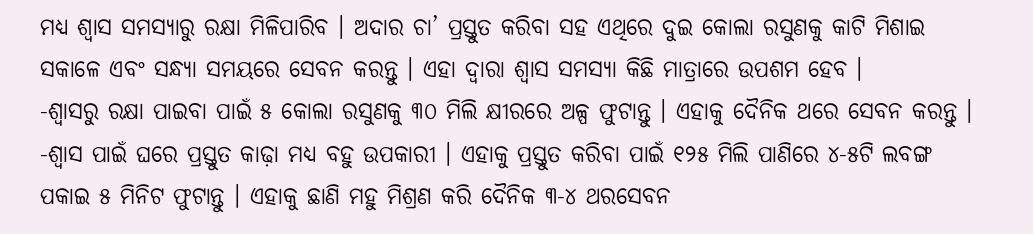ମଧ୍ୟ ଶ୍ୱାସ ସମସ୍ୟାରୁ ରକ୍ଷା ମିଳିପାରିବ । ଅଦାର ଚା’ ପ୍ରସ୍ତୁତ କରିବା ସହ ଏଥିରେ ଦୁଇ କୋଲା ରସୁଣକୁ କାଟି ମିଶାଇ ସକାଳେ ଏବଂ ସନ୍ଧ୍ୟା ସମୟରେ ସେବନ କରନ୍ତୁ । ଏହା ଦ୍ୱାରା ଶ୍ୱାସ ସମସ୍ୟା କିଛି ମାତ୍ରାରେ ଉପଶମ ହେବ ।
-ଶ୍ୱାସରୁ ରକ୍ଷା ପାଇବା ପାଇଁ ୫ କୋଲା ରସୁଣକୁ ୩୦ ମିଲି କ୍ଷୀରରେ ଅଳ୍ପ ଫୁଟାନ୍ତୁ । ଏହାକୁ ଦୈନିକ ଥରେ ସେବନ କରନ୍ତୁ ।
-ଶ୍ୱାସ ପାଇଁ ଘରେ ପ୍ରସ୍ତୁତ କାଢ଼ା ମଧ୍ୟ ବହୁ ଉପକାରୀ । ଏହାକୁ ପ୍ରସ୍ତୁତ କରିବା ପାଇଁ ୧୨୫ ମିଲି ପାଣିରେ ୪-୫ଟି ଲବଙ୍ଗ ପକାଇ ୫ ମିନିଟ ଫୁଟାନ୍ତୁ । ଏହାକୁ ଛାଣି ମହୁ ମିଶ୍ରଣ କରି ଦୈନିକ ୩-୪ ଥରସେବନ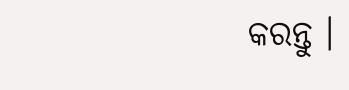କରନ୍ତୁ ।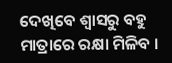ଦେଖିବେ ଶ୍ୱାସରୁ ବହୁ ମାତ୍ରାରେ ରକ୍ଷା ମିଳିବ ।